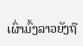ເຜົ່າມົ້ງລາວຍັງຖື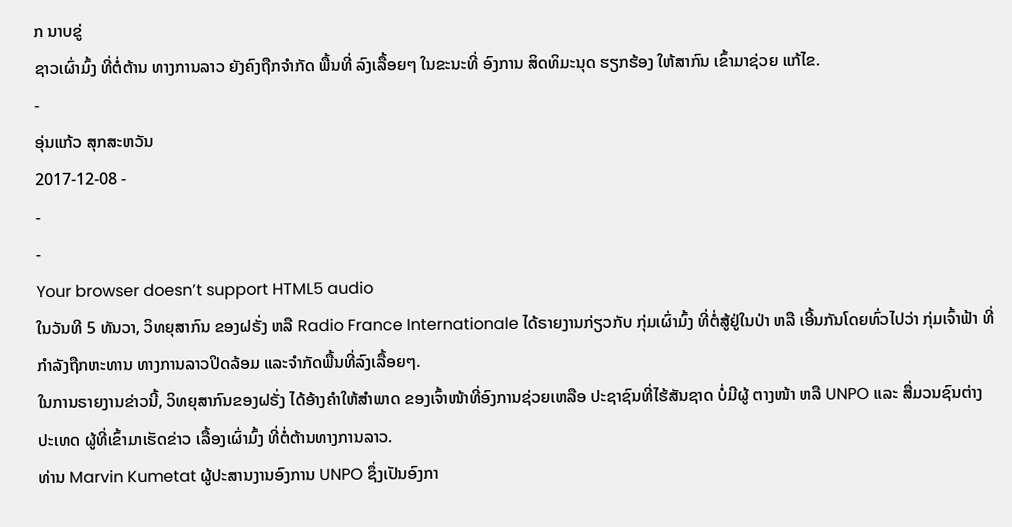ກ ນາບຂູ່
ຊາວເຜົ່າມົ້ງ ທີ່ຕໍ່ຕ້ານ ທາງການລາວ ຍັງຄົງຖືກຈຳກັດ ພື້ນທີ່ ລົງເລື້ອຍໆ ໃນຂະນະທີ່ ອົງການ ສິດທິມະນຸດ ຮຽກຮ້ອງ ໃຫ້ສາກົນ ເຂົ້າມາຊ່ວຍ ແກ້ໄຂ.
-
ອຸ່ນແກ້ວ ສຸກສະຫວັນ
2017-12-08 -
-
-
Your browser doesn’t support HTML5 audio
ໃນວັນທີ 5 ທັນວາ, ວິທຍຸສາກົນ ຂອງຝຣັ່ງ ຫລື Radio France Internationale ໄດ້ຣາຍງານກ່ຽວກັບ ກຸ່ມເຜົ່າມົ້ງ ທີ່ຕໍ່ສູ້ຢູ່ໃນປ່າ ຫລື ເອີ້ນກັນໂດຍທົ່ວໄປວ່າ ກຸ່ມເຈົ້າຟ້າ ທີ່ກຳລັງຖືກຫະທານ ທາງການລາວປິດລ້ອມ ແລະຈຳກັດພື້ນທີ່ລົງເລື້ອຍໆ.
ໃນການຣາຍງານຂ່າວນີ້, ວິທຍຸສາກົນຂອງຝຣັ່ງ ໄດ້ອ້າງຄຳໃຫ້ສຳພາດ ຂອງເຈົ້າໜ້າທີ່ອົງການຊ່ວຍເຫລືອ ປະຊາຊົນທີ່ໄຮ້ສັນຊາດ ບໍ່ມີຜູ້ ຕາງໜ້າ ຫລື UNPO ແລະ ສື່ມວນຊົນຕ່າງປະເທດ ຜູ້ທີ່ເຂົ້າມາເຮັດຂ່າວ ເລື້ອງເຜົ່າມົ້ງ ທີ່ຕໍ່ຕ້ານທາງການລາວ.
ທ່ານ Marvin Kumetat ຜູ້ປະສານງານອົງການ UNPO ຊຶ່ງເປັນອົງກາ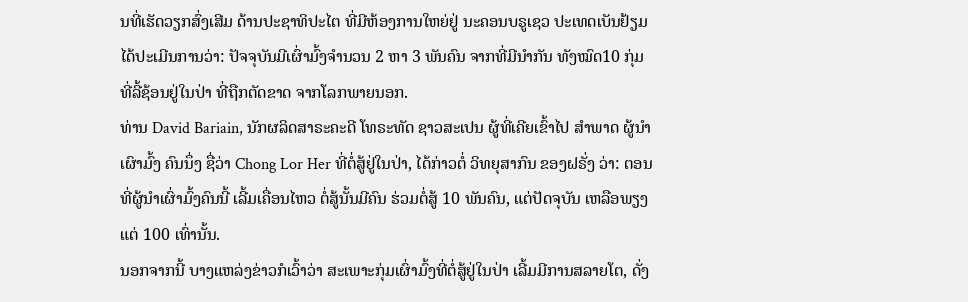ນທີ່ເຮັດວຽກສົ່ງເສີມ ດ້ານປະຊາທິປະໄຕ ທີ່ມີຫ້ອງການໃຫຍ່ຢູ່ ນະຄອນບຣູເຊວ ປະເທດເບັນຢ້ຽມ ໄດ້ປະເມີນການວ່າ: ປັຈຈຸບັນມີເຜົ່າມົ້ງຈຳນວນ 2 ຫາ 3 ພັນຄົນ ຈາກທີ່ມີນໍາກັນ ທັງໝົດ10 ກຸ່ມ ທີ່ລີ້ຊ້ອນຢູ່ໃນປ່າ ທີ່ຖືກຕັດຂາດ ຈາກໂລກພາຍນອກ.
ທ່ານ David Bariain, ນັກຜລິດສາຣະຄະດີ ໂທຣະທັດ ຊາວສະເປນ ຜູ້ທີ່ເຄີຍເຂົ້າໄປ ສຳພາດ ຜູ້ນຳເຜົາມົ້ງ ຄົນນຶ່ງ ຊື່ວ່າ Chong Lor Her ທີ່ຕໍ່ສູ້ຢູ່ໃນປ່າ, ໄດ້ກ່າວຕໍ່ ວິທຍຸສາກົນ ຂອງຝຣັ່ງ ວ່າ: ຕອນທີ່ຜູ້ນຳເຜົ່າມົ້ງຄົນນີ້ ເລີ້ມເຄື່ອນໄຫວ ຕໍ່ສູ້ນັ້ນມີຄົນ ຮ່ວມຕໍ່ສູ້ 10 ພັນຄົນ, ແຕ່ປັດຈຸບັນ ເຫລືອພຽງແຕ່ 100 ເທົ່ານັ້ນ.
ນອກຈາກນີ້ ບາງແຫລ່ງຂ່າວກໍເວົ້າວ່າ ສະເພາະກຸ່ມເຜົ່າມົ້ງທີ່ຕໍ່ສູ້ຢູ່ໃນປ່າ ເລີ້ມມີການສລາຍໂຕ, ດັ່ງ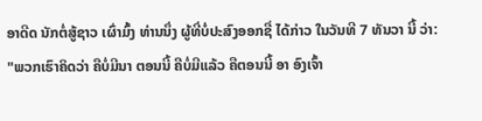ອາດີດ ນັກຕໍ່ສູ້ຊາວ ເຜົ່າມົ້ງ ທ່ານນຶ່ງ ຜູ້ທີ່ບໍ່ປະສົງອອກຊື່ ໄດ້ກ່າວ ໃນວັນທີ 7 ທັນວາ ນີ້ ວ່າ:
"ພວກເຮົາຄິດວ່າ ຄືບໍ່ມີນາ ຕອນນີ້ ຄືບໍ່ມີແລ້ວ ຄືຕອນນີ້ ອາ ອົງເຈົ້າ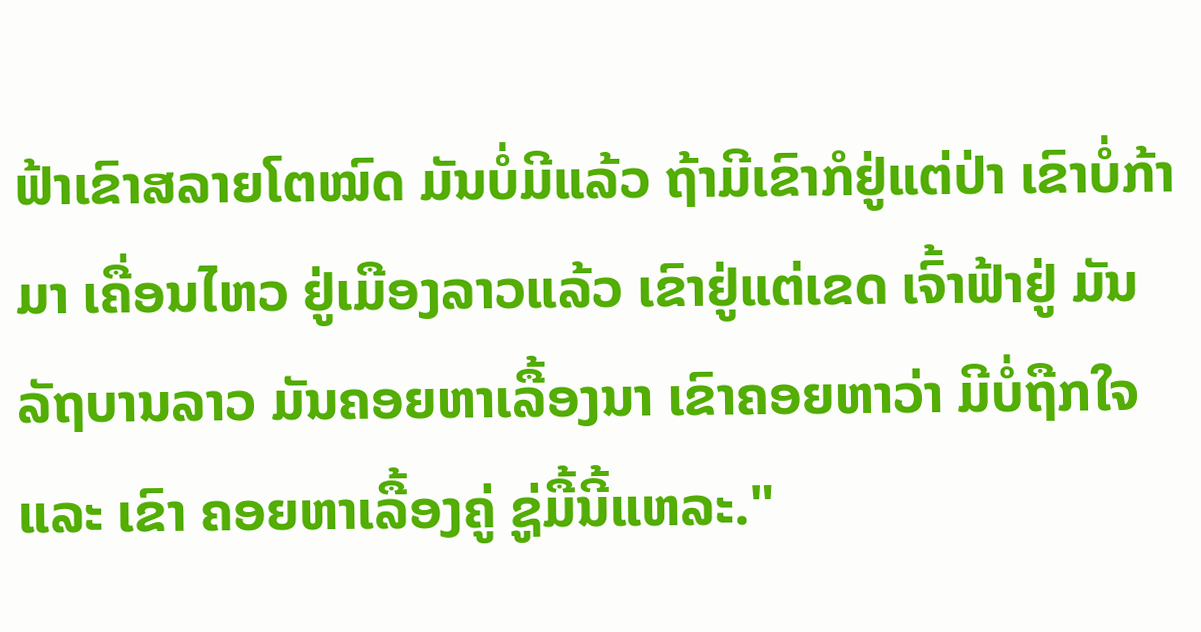ຟ້າເຂົາສລາຍໂຕໝົດ ມັນບໍ່ມີແລ້ວ ຖ້າມີເຂົາກໍຢູ່ແຕ່ປ່າ ເຂົາບໍ່ກ້າມາ ເຄື່ອນໄຫວ ຢູ່ເມືອງລາວແລ້ວ ເຂົາຢູ່ແຕ່ເຂດ ເຈົ້າຟ້າຢູ່ ມັນລັຖບານລາວ ມັນຄອຍຫາເລື້ອງນາ ເຂົາຄອຍຫາວ່າ ມີບໍ່ຖືກໃຈ ແລະ ເຂົາ ຄອຍຫາເລື້ອງຄູ່ ຊູ່ມື້ນີ້ແຫລະ."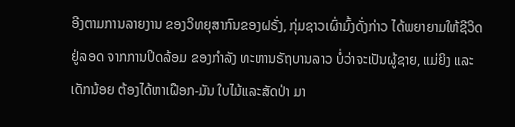ອີງຕາມການລາຍງານ ຂອງວິທຍຸສາກົນຂອງຝຣັ່ງ, ກຸ່ມຊາວເຜົ່າມົ້ງດັ່ງກ່າວ ໄດ້ພຍາຍາມໃຫ້ຊີວິດຢູ່ລອດ ຈາກການປິດລ້ອມ ຂອງກຳລັງ ທະຫານຣັຖບານລາວ ບໍ່ວ່າຈະເປັນຜູ້ຊາຍ, ແມ່ຍິງ ແລະເດັກນ້ອຍ ຕ້ອງໄດ້ຫາເຝືອກ-ມັນ ໃບໄມ້ແລະສັດປ່າ ມາ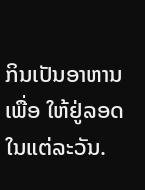ກິນເປັນອາຫານ ເພື່ອ ໃຫ້ຢູ່ລອດ ໃນແຕ່ລະວັນ.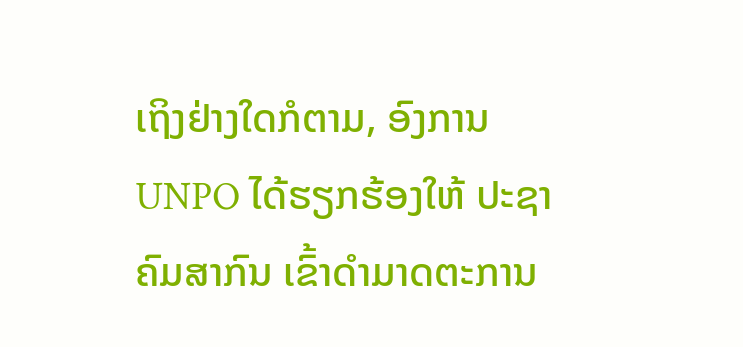ເຖິງຢ່າງໃດກໍຕາມ, ອົງການ UNPO ໄດ້ຮຽກຮ້ອງໃຫ້ ປະຊາຄົມສາກົນ ເຂົ້າດຳມາດຕະການ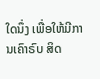ໃດນຶ່ງ ເພື່ອໃຫ້ມີການເຄົາຣົບ ສິດ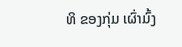ທິ ຂອງກຸ່ມ ເຜົ່າມົ້ງ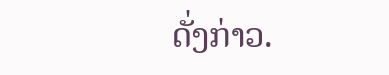ດັ່ງກ່າວ.